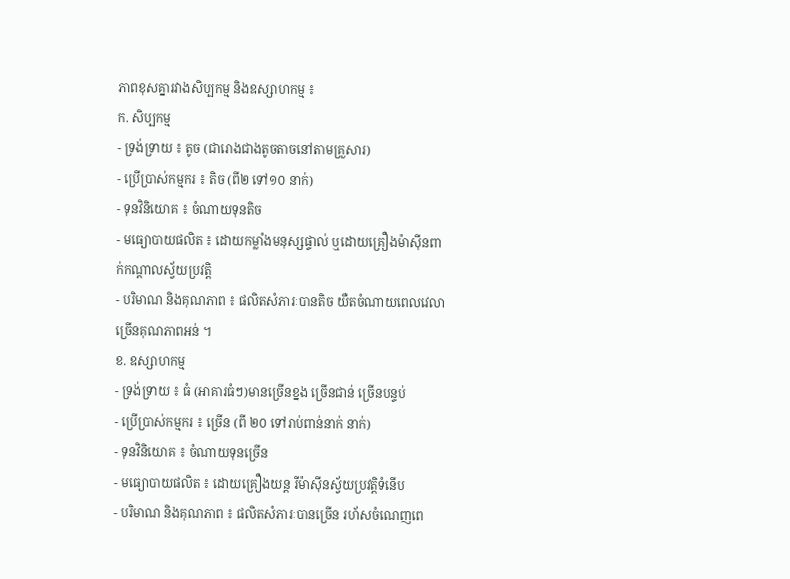ភាពខុសគ្នារវាងសិប្បកម្ម និងឧស្សាហកម្ម ៖
ក. សិប្បកម្ម
- ទ្រង់ទ្រាយ ៖ តូច (ជារោងជាងតូចតាចនៅតាមគ្រួសារ)
- ប្រើប្រាស់កម្មករ ៖ តិច (ពី២ ទៅ១០ នាក់)
- ទុនវិនិយោគ ៖ ចំណាយទុនតិច
- មធ្យោបាយផលិត ៖ ដោយកម្លាំងមនុស្សផ្ទាល់ ឬដោយគ្រឿងម៉ាស៊ីនពាក់កណ្តាលស្វ័យប្រវត្តិ
- បរិមាណ និងគុណភាព ៖ ផលិតសំភារៈបានតិច យឺតចំណាយពេលវេលាច្រើនគុណភាពអន់ ។
ខ. ឧស្សាហកម្ម
- ទ្រង់ទ្រាយ ៖ ធំ (អាគារធំៗ)មានច្រើនខ្នង ច្រើនជាន់ ច្រើនបន្ទប់
- ប្រើប្រាស់កម្មករ ៖ ច្រើន (ពី ២០ ទៅរាប់ពាន់នាក់ នាក់)
- ទុនវិនិយោគ ៖ ចំណាយទុនច្រើន
- មធ្យោបាយផលិត ៖ ដោយគ្រឿងយន្ត រីម៉ាស៊ីនស្វ័យប្រវត្តិទំនើប
- បរិមាណ និងគុណភាព ៖ ផលិតសំភារៈបានច្រើន រហ័សចំណេញពេ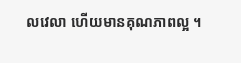លវេលា ហើយមានគុណភាពល្អ ។